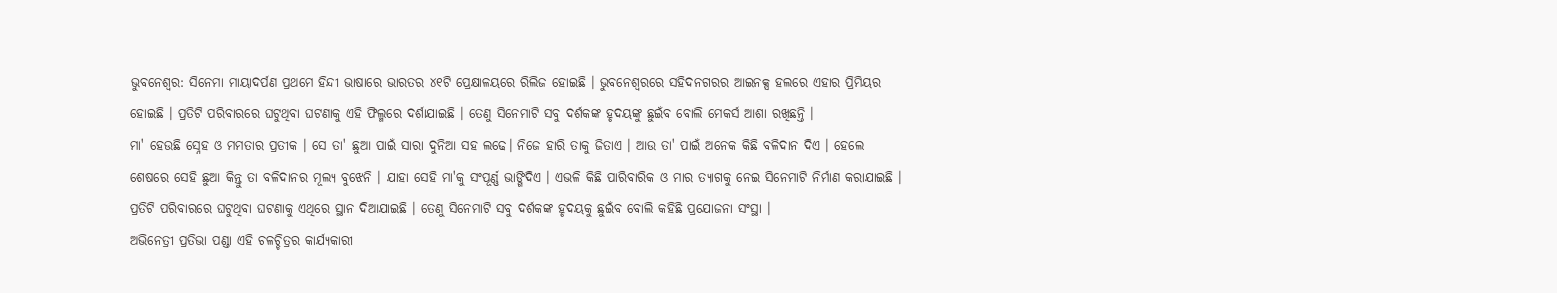ଭୁବନେଶ୍ବର: ସିନେମା ମାୟାଦର୍ପଣ ପ୍ରଥମେ ହିନ୍ଦୀ ଭାଷାରେ ଭାରତର ୪୧ଟି ପ୍ରେକ୍ଷାଳୟରେ ରିଲିଜ ହୋଇଛି । ଭୁବନେଶ୍ବରରେ ସହିଦନଗରର ଆଇନକ୍ସ ହଲରେ ଏହାର ପ୍ରିମିୟର ହୋଇଛି । ପ୍ରତିଟି ପରିବାରରେ ଘଟୁଥିବା ଘଟଣାକୁ ଏହି ଫିଲ୍ମରେ ଦର୍ଶାଯାଇଛି । ତେଣୁ ସିନେମାଟି ସବୁ ଦର୍ଶକଙ୍କ ହୃଦୟଙ୍କୁ ଛୁଇଁବ ବୋଲି ମେକର୍ସ ଆଶା ରଖିଛନ୍ତି ।
ମା' ହେଉଛି ସ୍ନେହ ଓ ମମତାର ପ୍ରତୀକ । ସେ ତା' ଛୁଆ ପାଇଁ ସାରା ଦୁନିଆ ସହ ଲଢେ। ନିଜେ ହାରି ତାକୁ ଜିତାଏ । ଆଉ ତା' ପାଇଁ ଅନେକ କିଛି ବଳିଦାନ ଦିଏ । ହେଲେ ଶେଷରେ ସେହି ଛୁଆ କିନ୍ତୁ ତା ବଳିଦାନର ମୂଲ୍ୟ ବୁଝେନି । ଯାହା ସେହି ମା'କୁ ସଂପୂର୍ଣ୍ଣ ଭାଙ୍ଗିଦିଏ । ଏଭଳି କିଛି ପାରିବାରିକ ଓ ମାର ତ୍ୟାଗକୁ ନେଇ ସିନେମାଟି ନିର୍ମାଣ କରାଯାଇଛି । ପ୍ରତିଟି ପରିବାରରେ ଘଟୁଥିବା ଘଟଣାକୁ ଏଥିରେ ସ୍ଥାନ ଦିଆଯାଇଛି । ତେଣୁ ସିନେମାଟି ସବୁ ଦର୍ଶକଙ୍କ ହୃଦୟକୁ ଛୁଇଁବ ବୋଲି କହିଛି ପ୍ରଯୋଜନା ସଂସ୍ଥା ।
ଅଭିନେତ୍ରୀ ପ୍ରତିଭା ପଣ୍ଡା ଏହି ଚଳଚ୍ଚିତ୍ରର କାର୍ଯ୍ୟକାରୀ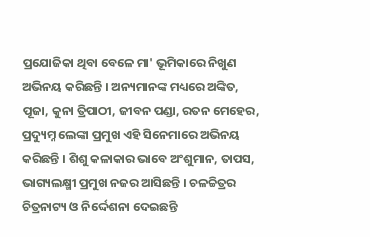ପ୍ରଯୋଜିକା ଥିବା ବେଳେ ମା' ଭୂମିକାରେ ନିଖୁଣ ଅଭିନୟ କରିଛନ୍ତି । ଅନ୍ୟମାନଙ୍କ ମଧ୍ୟରେ ଅଙ୍କିତ, ପୂଜା, କୁନା ତ୍ରିପାଠୀ, ଜୀବନ ପଣ୍ଡା, ରତନ ମେହେର, ପ୍ରଦ୍ୟୁମ୍ନ ଲେଙ୍କା ପ୍ରମୁଖ ଏହି ସିନେମାରେ ଅଭିନୟ କରିଛନ୍ତି । ଶିଶୁ କଳାକାର ଭାବେ ଅଂଶୁମାନ, ତାପସ, ଭାଗ୍ୟଲକ୍ଷ୍ମୀ ପ୍ରମୁଖ ନଜର ଆସିଛନ୍ତି । ଚଳଚ୍ଚିତ୍ରର ଚିତ୍ରନାଟ୍ୟ ଓ ନିର୍ଦ୍ଦେଶନା ଦେଇଛନ୍ତି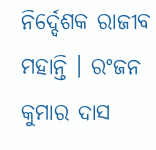ନିର୍ଦ୍ଦେଶକ ରାଜୀବ ମହାନ୍ତି । ରଂଜନ କୁମାର ଦାସ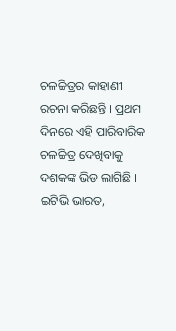ଚଳଚ୍ଚିତ୍ରର କାହାଣୀ ରଚନା କରିଛନ୍ତି । ପ୍ରଥମ ଦିନରେ ଏହି ପାରିବାରିକ ଚଳଚ୍ଚିତ୍ର ଦେଖିବାକୁ ଦଶକଙ୍କ ଭିଡ ଲାଗିଛି ।
ଇଟିଭି ଭାରତ,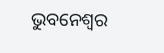ଭୁବନେଶ୍ବର